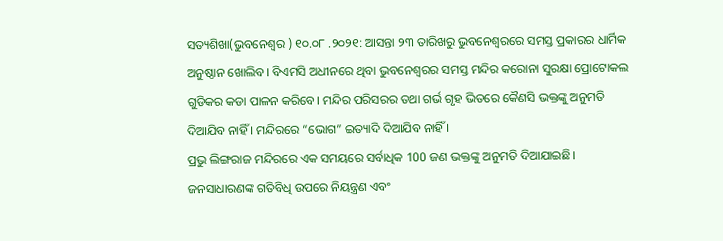ସତ୍ୟଶିଖା(ଭୁବନେଶ୍ୱର ) ୧୦.୦୮ .୨୦୨୧: ଆସନ୍ତା ୨୩ ତାରିଖରୁ ଭୁବନେଶ୍ୱରରେ ସମସ୍ତ ପ୍ରକାରର ଧାର୍ମିକ ଅନୁଷ୍ଠାନ ଖୋଲିବ। ବିଏମସି ଅଧୀନରେ ଥିବା ଭୁବନେଶ୍ୱରର ସମସ୍ତ ମନ୍ଦିର କରୋନା ସୁରକ୍ଷା ପ୍ରୋଟୋକଲ ଗୁଡିକର କଡା ପାଳନ କରିବେ। ମନ୍ଦିର ପରିସରର ତଥା ଗର୍ଭ ଗୃହ ଭିତରେ କୈଣସି ଭକ୍ତଙ୍କୁ ଅନୁମତି ଦିଆଯିବ ନାହିଁ । ମନ୍ଦିରରେ “ଭୋଗ” ଇତ୍ୟାଦି ଦିଆଯିବ ନାହିଁ ।
ପ୍ରଭୁ ଲିଙ୍ଗରାଜ ମନ୍ଦିରରେ ଏକ ସମୟରେ ସର୍ବାଧିକ 100 ଜଣ ଭକ୍ତଙ୍କୁ ଅନୁମତି ଦିଆଯାଇଛି। ଜନସାଧାରଣଙ୍କ ଗତିବିଧି ଉପରେ ନିୟନ୍ତ୍ରଣ ଏବଂ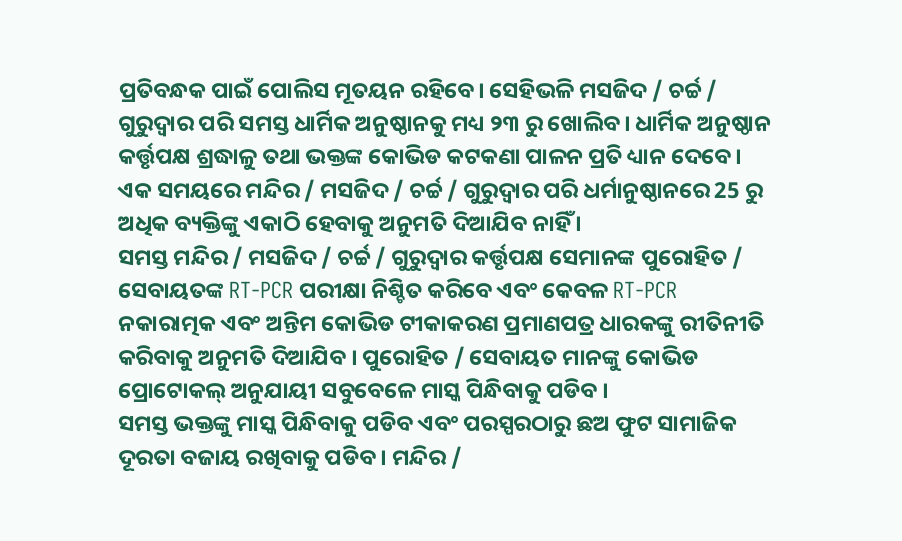ପ୍ରତିବନ୍ଧକ ପାଇଁ ପୋଲିସ ମୂତୟନ ରହିବେ। ସେହିଭଳି ମସଜିଦ / ଚର୍ଚ୍ଚ / ଗୁରୁଦ୍ୱାର ପରି ସମସ୍ତ ଧାର୍ମିକ ଅନୁଷ୍ଠାନକୁ ମଧ୍ୟ ୨୩ ରୁ ଖୋଲିବ। ଧାର୍ମିକ ଅନୁଷ୍ଠାନ କର୍ତ୍ତୃପକ୍ଷ ଶ୍ରଦ୍ଧାଳୁ ତଥା ଭକ୍ତଙ୍କ କୋଭିଡ କଟକଣା ପାଳନ ପ୍ରତି ଧ୍ୟାନ ଦେବେ। ଏକ ସମୟରେ ମନ୍ଦିର / ମସଜିଦ / ଚର୍ଚ୍ଚ / ଗୁରୁଦ୍ୱାର ପରି ଧର୍ମାନୁଷ୍ଠାନରେ 25 ରୁ ଅଧିକ ବ୍ୟକ୍ତିଙ୍କୁ ଏକାଠି ହେବାକୁ ଅନୁମତି ଦିଆଯିବ ନାହିଁ ।
ସମସ୍ତ ମନ୍ଦିର / ମସଜିଦ / ଚର୍ଚ୍ଚ / ଗୁରୁଦ୍ୱାର କର୍ତ୍ତୃପକ୍ଷ ସେମାନଙ୍କ ପୁରୋହିତ / ସେବାୟତଙ୍କ RT-PCR ପରୀକ୍ଷା ନିଶ୍ଚିତ କରିବେ ଏବଂ କେବଳ RT-PCR ନକାରାତ୍ମକ ଏବଂ ଅନ୍ତିମ କୋଭିଡ ଟୀକାକରଣ ପ୍ରମାଣପତ୍ର ଧାରକଙ୍କୁ ରୀତିନୀତି କରିବାକୁ ଅନୁମତି ଦିଆଯିବ । ପୁରୋହିତ / ସେବାୟତ ମାନଙ୍କୁ କୋଭିଡ ପ୍ରୋଟୋକଲ୍ ଅନୁଯାୟୀ ସବୁବେଳେ ମାସ୍କ ପିନ୍ଧିବାକୁ ପଡିବ ।
ସମସ୍ତ ଭକ୍ତଙ୍କୁ ମାସ୍କ ପିନ୍ଧିବାକୁ ପଡିବ ଏବଂ ପରସ୍ପରଠାରୁ ଛଅ ଫୁଟ ସାମାଜିକ ଦୂରତା ବଜାୟ ରଖିବାକୁ ପଡିବ । ମନ୍ଦିର /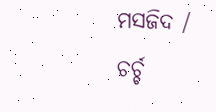ମସଜିଦ / ଚର୍ଚ୍ଚ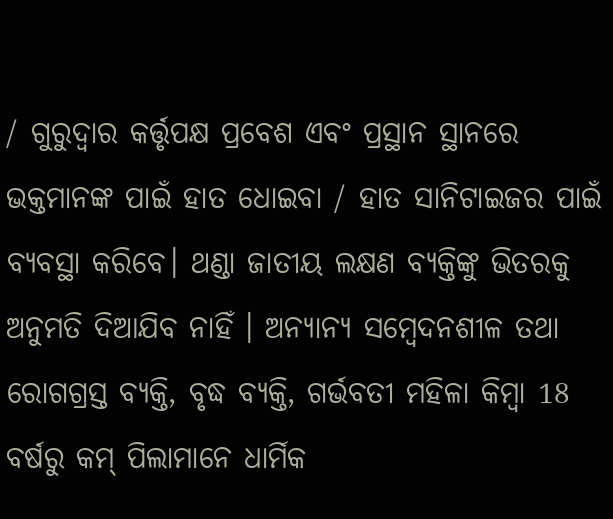/ ଗୁରୁଦ୍ୱାର କର୍ତ୍ତୃପକ୍ଷ ପ୍ରବେଶ ଏବଂ ପ୍ରସ୍ଥାନ ସ୍ଥାନରେ ଭକ୍ତମାନଙ୍କ ପାଇଁ ହାତ ଧୋଇବା / ହାତ ସାନିଟାଇଜର ପାଇଁ ବ୍ୟବସ୍ଥା କରିବେ। ଥଣ୍ଡା ଜାତୀୟ ଲକ୍ଷଣ ବ୍ୟକ୍ତିଙ୍କୁ ଭିତରକୁ ଅନୁମତି ଦିଆଯିବ ନାହିଁ । ଅନ୍ୟାନ୍ୟ ସମ୍ବେଦନଶୀଳ ତଥା ରୋଗଗ୍ରସ୍ତ ବ୍ୟକ୍ତି, ବୃଦ୍ଧ ବ୍ୟକ୍ତି, ଗର୍ଭବତୀ ମହିଳା କିମ୍ବା 18 ବର୍ଷରୁ କମ୍ ପିଲାମାନେ ଧାର୍ମିକ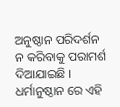ଅନୁଷ୍ଠାନ ପରିଦର୍ଶନ ନ କରିବାକୁ ପରାମର୍ଶ ଦିଆଯାଇଛି । ଧର୍ମାନୁଷ୍ଠାନ ରେ ଏହି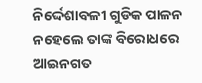ନିର୍ଦ୍ଦେଶାବଳୀ ଗୁଡିକ ପାଳନ ନହେଲେ ତାଙ୍କ ବିରୋଧରେ ଆଇନଗତ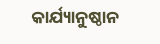କାର୍ଯ୍ୟାନୁଷ୍ଠାନ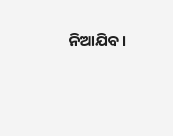ନିଆଯିବ।